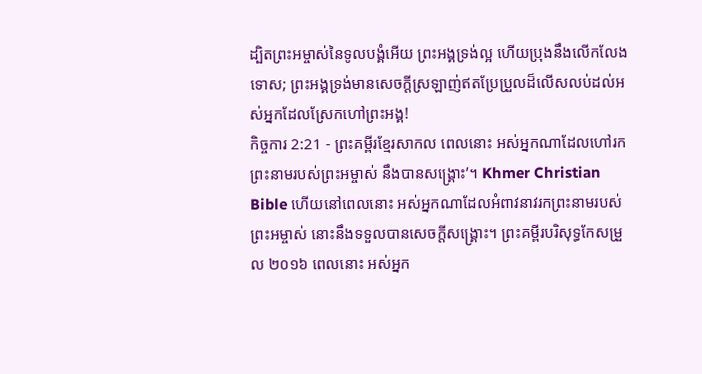ដ្បិតព្រះអម្ចាស់នៃទូលបង្គំអើយ ព្រះអង្គទ្រង់ល្អ ហើយប្រុងនឹងលើកលែងទោស; ព្រះអង្គទ្រង់មានសេចក្ដីស្រឡាញ់ឥតប្រែប្រួលដ៏លើសលប់ដល់អស់អ្នកដែលស្រែកហៅព្រះអង្គ!
កិច្ចការ 2:21 - ព្រះគម្ពីរខ្មែរសាកល ពេលនោះ អស់អ្នកណាដែលហៅរកព្រះនាមរបស់ព្រះអម្ចាស់ នឹងបានសង្គ្រោះ’។ Khmer Christian Bible ហើយនៅពេលនោះ អស់អ្នកណាដែលអំពាវនាវរកព្រះនាមរបស់ព្រះអម្ចាស់ នោះនឹងទទួលបានសេចក្ដីសង្គ្រោះ។ ព្រះគម្ពីរបរិសុទ្ធកែសម្រួល ២០១៦ ពេលនោះ អស់អ្នក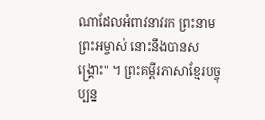ណាដែលអំពាវនាវរក ព្រះនាមព្រះអម្ចាស់ នោះនឹងបានសង្គ្រោះ" ។ ព្រះគម្ពីរភាសាខ្មែរបច្ចុប្បន្ន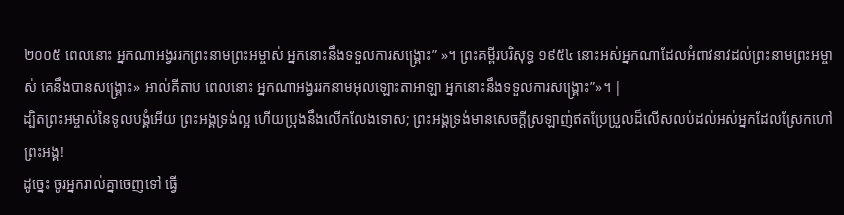២០០៥ ពេលនោះ អ្នកណាអង្វររកព្រះនាមព្រះអម្ចាស់ អ្នកនោះនឹងទទួលការសង្គ្រោះ” »។ ព្រះគម្ពីរបរិសុទ្ធ ១៩៥៤ នោះអស់អ្នកណាដែលអំពាវនាវដល់ព្រះនាមព្រះអម្ចាស់ គេនឹងបានសង្គ្រោះ» អាល់គីតាប ពេលនោះ អ្នកណាអង្វររកនាមអុលឡោះតាអាឡា អ្នកនោះនឹងទទួលការសង្គ្រោះ”»។ |
ដ្បិតព្រះអម្ចាស់នៃទូលបង្គំអើយ ព្រះអង្គទ្រង់ល្អ ហើយប្រុងនឹងលើកលែងទោស; ព្រះអង្គទ្រង់មានសេចក្ដីស្រឡាញ់ឥតប្រែប្រួលដ៏លើសលប់ដល់អស់អ្នកដែលស្រែកហៅព្រះអង្គ!
ដូច្នេះ ចូរអ្នករាល់គ្នាចេញទៅ ធ្វើ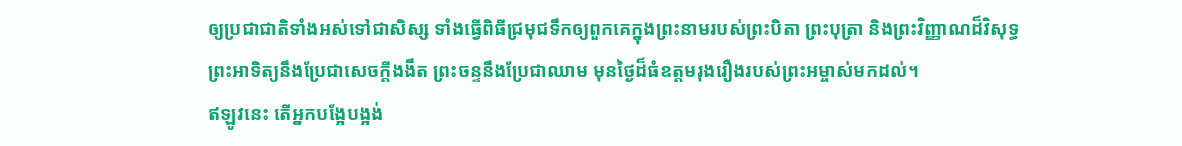ឲ្យប្រជាជាតិទាំងអស់ទៅជាសិស្ស ទាំងធ្វើពិធីជ្រមុជទឹកឲ្យពួកគេក្នុងព្រះនាមរបស់ព្រះបិតា ព្រះបុត្រា និងព្រះវិញ្ញាណដ៏វិសុទ្ធ
ព្រះអាទិត្យនឹងប្រែជាសេចក្ដីងងឹត ព្រះចន្ទនឹងប្រែជាឈាម មុនថ្ងៃដ៏ធំឧត្ដមរុងរឿងរបស់ព្រះអម្ចាស់មកដល់។
ឥឡូវនេះ តើអ្នកបង្អែបង្អង់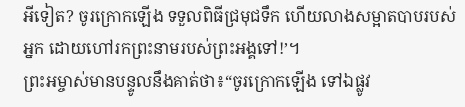អីទៀត? ចូរក្រោកឡើង ទទួលពិធីជ្រមុជទឹក ហើយលាងសម្អាតបាបរបស់អ្នក ដោយហៅរកព្រះនាមរបស់ព្រះអង្គទៅ!’។
ព្រះអម្ចាស់មានបន្ទូលនឹងគាត់ថា៖“ចូរក្រោកឡើង ទៅឯផ្លូវ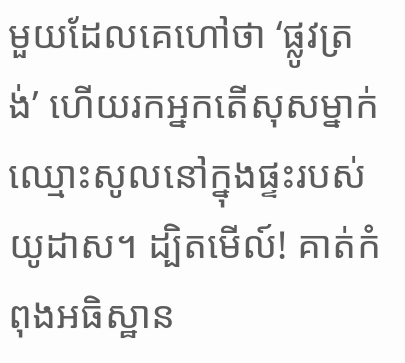មួយដែលគេហៅថា ‘ផ្លូវត្រង់’ ហើយរកអ្នកតើសុសម្នាក់ឈ្មោះសូលនៅក្នុងផ្ទះរបស់យូដាស។ ដ្បិតមើល៍! គាត់កំពុងអធិស្ឋាន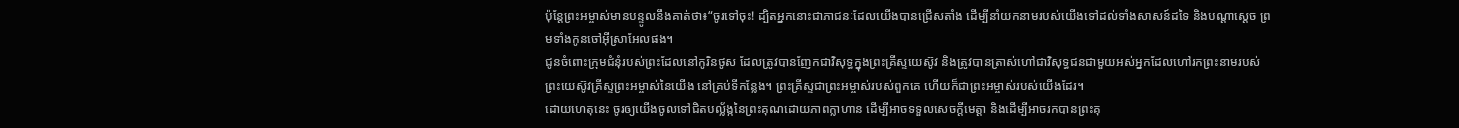ប៉ុន្តែព្រះអម្ចាស់មានបន្ទូលនឹងគាត់ថា៖“ចូរទៅចុះ! ដ្បិតអ្នកនោះជាភាជនៈដែលយើងបានជ្រើសតាំង ដើម្បីនាំយកនាមរបស់យើងទៅដល់ទាំងសាសន៍ដទៃ និងបណ្ដាស្ដេច ព្រមទាំងកូនចៅអ៊ីស្រាអែលផង។
ជូនចំពោះក្រុមជំនុំរបស់ព្រះដែលនៅកូរិនថូស ដែលត្រូវបានញែកជាវិសុទ្ធក្នុងព្រះគ្រីស្ទយេស៊ូវ និងត្រូវបានត្រាស់ហៅជាវិសុទ្ធជនជាមួយអស់អ្នកដែលហៅរកព្រះនាមរបស់ព្រះយេស៊ូវគ្រីស្ទព្រះអម្ចាស់នៃយើង នៅគ្រប់ទីកន្លែង។ ព្រះគ្រីស្ទជាព្រះអម្ចាស់របស់ពួកគេ ហើយក៏ជាព្រះអម្ចាស់របស់យើងដែរ។
ដោយហេតុនេះ ចូរឲ្យយើងចូលទៅជិតបល្ល័ង្កនៃព្រះគុណដោយភាពក្លាហាន ដើម្បីអាចទទួលសេចក្ដីមេត្តា និងដើម្បីអាចរកបានព្រះគុ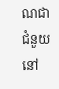ណជាជំនួយនៅ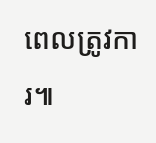ពេលត្រូវការ៕